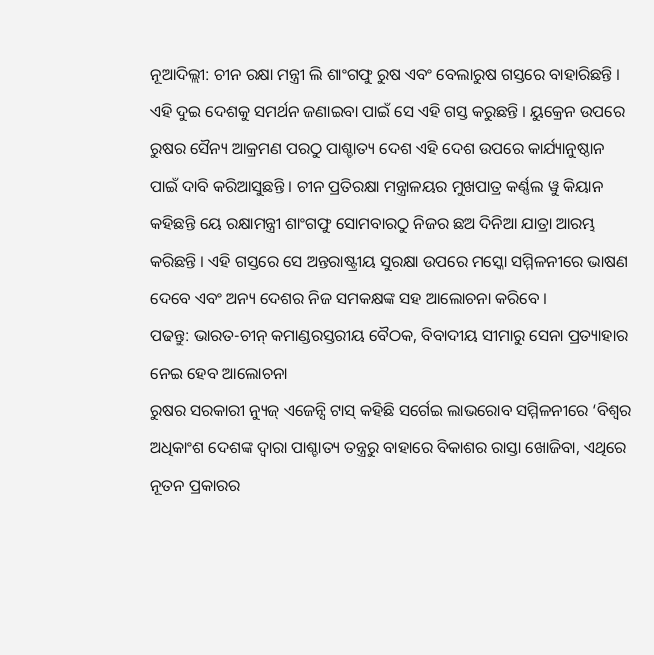ନୂଆଦିଲ୍ଲୀ: ଚୀନ ରକ୍ଷା ମନ୍ତ୍ରୀ ଲି ଶାଂଗଫୁ ରୁଷ ଏବଂ ବେଲାରୁଷ ଗସ୍ତରେ ବାହାରିଛନ୍ତି । ଏହି ଦୁଇ ଦେଶକୁ ସମର୍ଥନ ଜଣାଇବା ପାଇଁ ସେ ଏହି ଗସ୍ତ କରୁଛନ୍ତି । ୟୁକ୍ରେନ ଉପରେ ରୁଷର ସୈନ୍ୟ ଆକ୍ରମଣ ପରଠୁ ପାଶ୍ଚାତ୍ୟ ଦେଶ ଏହି ଦେଶ ଉପରେ କାର୍ଯ୍ୟାନୁଷ୍ଠାନ ପାଇଁ ଦାବି କରିଆସୁଛନ୍ତି । ଚୀନ ପ୍ରତିରକ୍ଷା ମନ୍ତ୍ରାଳୟର ମୁଖପାତ୍ର କର୍ଣ୍ଣଲ ୱୁ କିୟାନ କହିଛନ୍ତି ୟେ ରକ୍ଷାମନ୍ତ୍ରୀ ଶାଂଗଫୁ ସୋମବାରଠୁ ନିଜର ଛଅ ଦିନିଆ ଯାତ୍ରା ଆରମ୍ଭ କରିଛନ୍ତି । ଏହି ଗସ୍ତରେ ସେ ଅନ୍ତରାଷ୍ଟ୍ରୀୟ ସୁରକ୍ଷା ଉପରେ ମସ୍କୋ ସମ୍ମିଳନୀରେ ଭାଷଣ ଦେବେ ଏବଂ ଅନ୍ୟ ଦେଶର ନିଜ ସମକକ୍ଷଙ୍କ ସହ ଆଲୋଚନା କରିବେ ।
ପଢନ୍ତୁ: ଭାରତ-ଚୀନ୍ କମାଣ୍ଡରସ୍ତରୀୟ ବୈଠକ, ବିବାଦୀୟ ସୀମାରୁ ସେନା ପ୍ରତ୍ୟାହାର ନେଇ ହେବ ଆଲୋଚନା
ରୁଷର ସରକାରୀ ନ୍ୟୁଜ୍ ଏଜେନ୍ସି ଟାସ୍ କହିଛି ସର୍ଗେଇ ଲାଭରୋବ ସମ୍ମିଳନୀରେ ‘ବିଶ୍ୱର ଅଧିକାଂଶ ଦେଶଙ୍କ ଦ୍ୱାରା ପାଶ୍ଚାତ୍ୟ ତନ୍ତ୍ରରୁ ବାହାରେ ବିକାଶର ରାସ୍ତା ଖୋଜିବା, ଏଥିରେ ନୂତନ ପ୍ରକାରର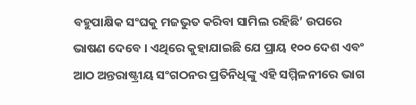ବହୁପାକ୍ଷିକ ସଂଘକୁ ମଜଭୁତ କରିବା ସାମିଲ ରହିଛି’ ଉପରେ ଭାଷଣ ଦେବେ । ଏଥିରେ କୁହାଯାଇଛି ଯେ ପ୍ରାୟ ୧୦୦ ଦେଶ ଏବଂ ଆଠ ଅନ୍ତରାଷ୍ଟ୍ରୀୟ ସଂଗଠନର ପ୍ରତିନିଧିଙ୍କୁ ଏହି ସମ୍ମିଳନୀରେ ଭାଗ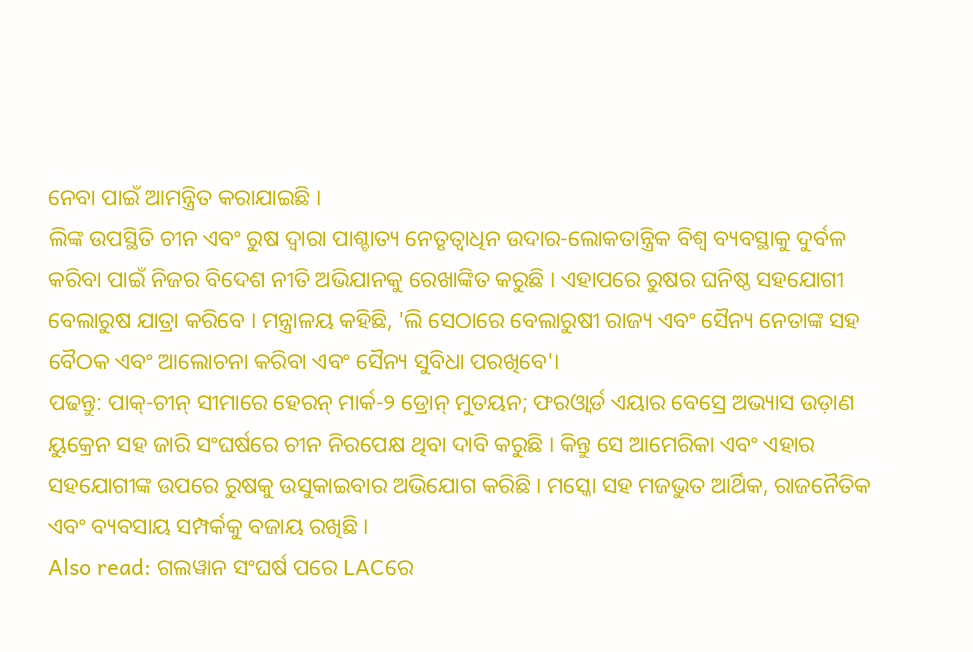ନେବା ପାଇଁ ଆମନ୍ତ୍ରିତ କରାଯାଇଛି ।
ଲିଙ୍କ ଉପସ୍ଥିତି ଚୀନ ଏବଂ ରୁଷ ଦ୍ୱାରା ପାଶ୍ଚାତ୍ୟ ନେତୃତ୍ୱାଧିନ ଉଦାର-ଲୋକତାନ୍ତ୍ରିକ ବିଶ୍ୱ ବ୍ୟବସ୍ଥାକୁ ଦୁର୍ବଳ କରିବା ପାଇଁ ନିଜର ବିଦେଶ ନୀତି ଅଭିଯାନକୁ ରେଖାଙ୍କିତ କରୁଛି । ଏହାପରେ ରୁଷର ଘନିଷ୍ଠ ସହଯୋଗୀ ବେଲାରୁଷ ଯାତ୍ରା କରିବେ । ମନ୍ତ୍ରାଳୟ କହିଛି, 'ଲି ସେଠାରେ ବେଲାରୁଷୀ ରାଜ୍ୟ ଏବଂ ସୈନ୍ୟ ନେତାଙ୍କ ସହ ବୈଠକ ଏବଂ ଆଲୋଚନା କରିବା ଏବଂ ସୈନ୍ୟ ସୁବିଧା ପରଖିବେ'।
ପଢନ୍ତୁ: ପାକ୍-ଚୀନ୍ ସୀମାରେ ହେରନ୍ ମାର୍କ-୨ ଡ୍ରୋନ୍ ମୁତୟନ; ଫରଓ୍ବାର୍ଡ ଏୟାର ବେସ୍ରେ ଅଭ୍ୟାସ ଉଡ଼ାଣ
ୟୁକ୍ରେନ ସହ ଜାରି ସଂଘର୍ଷରେ ଚୀନ ନିରପେକ୍ଷ ଥିବା ଦାବି କରୁଛି । କିନ୍ତୁ ସେ ଆମେରିକା ଏବଂ ଏହାର ସହଯୋଗୀଙ୍କ ଉପରେ ରୁଷକୁ ଉସୁକାଇବାର ଅଭିଯୋଗ କରିଛି । ମସ୍କୋ ସହ ମଜଭୁତ ଆର୍ଥିକ, ରାଜନୈତିକ ଏବଂ ବ୍ୟବସାୟ ସମ୍ପର୍କକୁ ବଜାୟ ରଖିଛି ।
Also read: ଗଲୱାନ ସଂଘର୍ଷ ପରେ LACରେ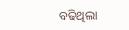ବଢିଥିଲା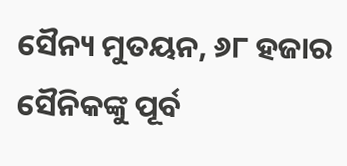ସୈନ୍ୟ ମୁତୟନ, ୬୮ ହଜାର ସୈନିକଙ୍କୁ ପୂର୍ବ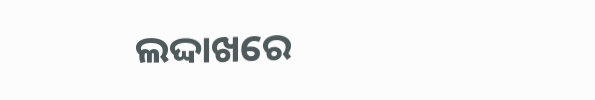ଲଦ୍ଦାଖରେ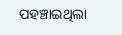ପହଞ୍ଚାଇଥିଲା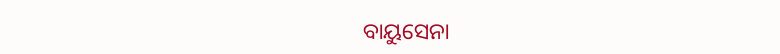ବାୟୁସେନା